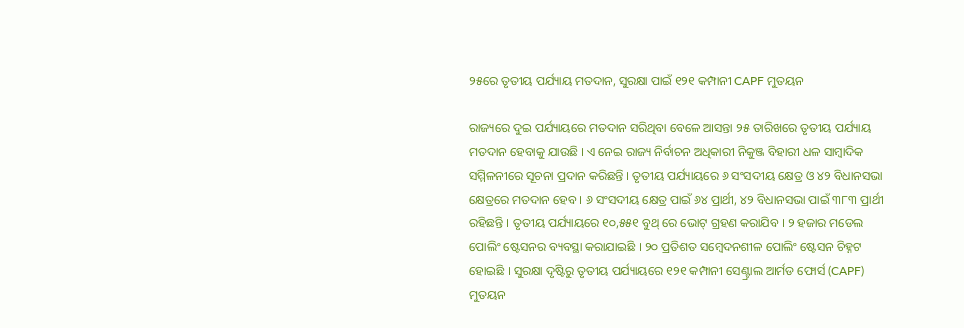୨୫ରେ ତୃତୀୟ ପର୍ଯ୍ୟାୟ ମତଦାନ, ସୁରକ୍ଷା ପାଇଁ ୧୨୧ କମ୍ପାନୀ CAPF ମୁତୟନ

ରାଜ୍ୟରେ ଦୁଇ ପର୍ଯ୍ୟାୟରେ ମତଦାନ ସରିଥିବା ବେଳେ ଆସନ୍ତା ୨୫ ତାରିଖରେ ତୃତୀୟ ପର୍ଯ୍ୟାୟ ମତଦାନ ହେବାକୁ ଯାଉଛି । ଏ ନେଇ ରାଜ୍ୟ ନିର୍ବାଚନ ଅଧିକାରୀ ନିକୁଞ୍ଜ ବିହାରୀ ଧଳ ସାମ୍ବାଦିକ ସମ୍ମିଳନୀରେ ସୂଚନା ପ୍ରଦାନ କରିଛନ୍ତି । ତୃତୀୟ ପର୍ଯ୍ୟାୟରେ ୬ ସଂସଦୀୟ କ୍ଷେତ୍ର ଓ ୪୨ ବିଧାନସଭା କ୍ଷେତ୍ରରେ ମତଦାନ ହେବ । ୬ ସଂସଦୀୟ କ୍ଷେତ୍ର ପାଇଁ ୬୪ ପ୍ରାର୍ଥୀ, ୪୨ ବିଧାନସଭା ପାଇଁ ୩୮୩ ପ୍ରାର୍ଥୀ ରହିଛନ୍ତି । ତୃତୀୟ ପର୍ଯ୍ୟାୟରେ ୧୦,୫୫୧ ବୁଥ୍ ରେ ଭୋଟ୍ ଗ୍ରହଣ କରାଯିବ । ୨ ହଜାର ମଡେଲ ପୋଲିଂ ଷ୍ଟେସନର ବ୍ୟବସ୍ଥା କରାଯାଇଛି । ୨୦ ପ୍ରତିଶତ ସମ୍ବେଦନଶୀଳ ପୋଲିଂ ଷ୍ଟେସନ ଚିହ୍ନଟ ହୋଇଛି । ସୁରକ୍ଷା ଦୃଷ୍ଟିରୁ ତୃତୀୟ ପର୍ଯ୍ୟାୟରେ ୧୨୧ କମ୍ପାନୀ ସେଣ୍ଟ୍ରାଲ ଆର୍ମଡ ଫୋର୍ସ (CAPF) ମୁତୟନ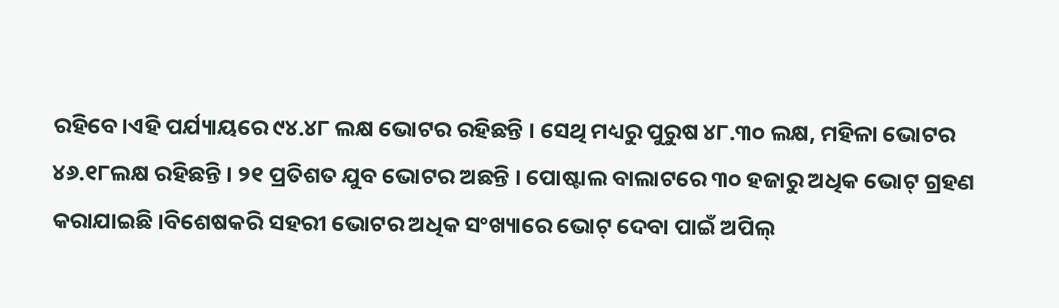ରହିବେ।ଏହି ପର୍ଯ୍ୟାୟରେ ୯୪.୪୮ ଲକ୍ଷ ଭୋଟର ରହିଛନ୍ତି । ସେଥି ମଧ୍ୟରୁ ପୁରୁଷ ୪୮.୩୦ ଲକ୍ଷ, ମହିଳା ଭୋଟର ୪୬.୧୮ଲକ୍ଷ ରହିଛନ୍ତି । ୨୧ ପ୍ରତିଶତ ଯୁବ ଭୋଟର ଅଛନ୍ତି । ପୋଷ୍ଟାଲ ବାଲାଟରେ ୩୦ ହଜାରୁ ଅଧିକ ଭୋଟ୍ ଗ୍ରହଣ କରାଯାଇଛି ।ବିଶେଷକରି ସହରୀ ଭୋଟର ଅଧିକ ସଂଖ୍ୟାରେ ଭୋଟ୍ ଦେବା ପାଇଁ ଅପିଲ୍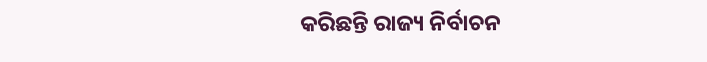କରିଛନ୍ତି ରାଜ୍ୟ ନିର୍ବାଚନ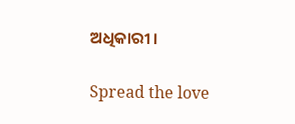ଅଧିକାରୀ ।

Spread the love